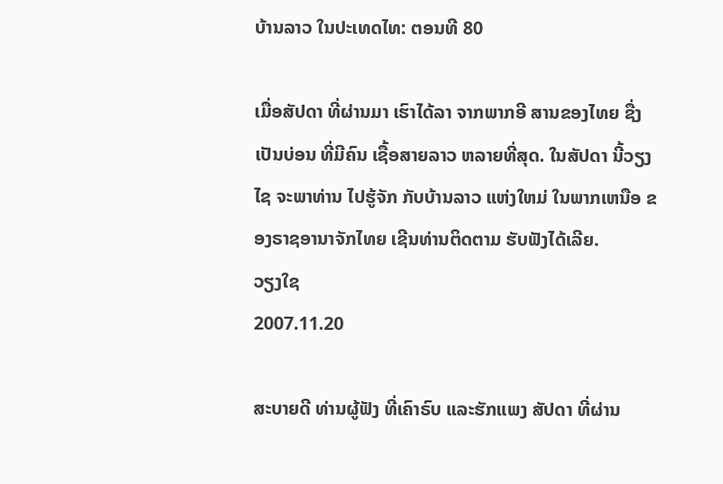ບ້ານລາວ ໃນປະເທດໄທ: ຕອນທີ 80

ເມື່ອສັປດາ ທີ່ຜ່ານມາ ເຮົາໄດ້ລາ ຈາກພາກອີ ສານຂອງໄທຍ ຊື່ງເປັນບ່ອນ ທີ່ມີຄົນ ເຊື້ອສາຍລາວ ຫລາຍທີ່ສຸດ. ໃນສັປດາ ນີ້ວຽງໄຊ ຈະພາທ່ານ ໄປຮູ້ຈັກ ກັບບ້ານລາວ ແຫ່ງໃຫມ່ ໃນພາກເຫນືອ ຂອງຣາຊອານາຈັກໄທຍ ເຊີນທ່ານຕິດຕາມ ຮັບຟັງໄດ້ເລີຍ.
ວຽງໃຊ
2007.11.20

ສະບາຍດີ ທ່ານຜູ້ຟັງ ທີ່ເຄົາຣົບ ແລະຮັກແພງ ສັປດາ ທີ່ຜ່ານ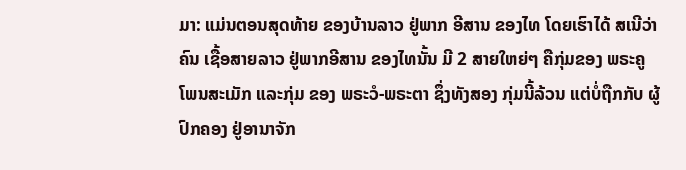ມາ: ແມ່ນຕອນສຸດທ້າຍ ຂອງບ້ານລາວ ຢູ່ພາກ ອີສານ ຂອງໄທ ໂດຍເຮົາໄດ້ ສເນີວ່າຄົນ ເຊື້ອສາຍລາວ ຢູ່ພາກອີສານ ຂອງໄທນັ້ນ ມີ 2 ສາຍໃຫຍ່ໆ ຄືກຸ່ມຂອງ ພຣະຄູ ໂພນສະເມັກ ແລະກຸ່ມ ຂອງ ພຣະວໍ-ພຣະຕາ ຊຶ່ງທັງສອງ ກຸ່ມນີ້ລ້ວນ ແຕ່ບໍ່ຖືກກັບ ຜູ້ປົກຄອງ ຢູ່ອານາຈັກ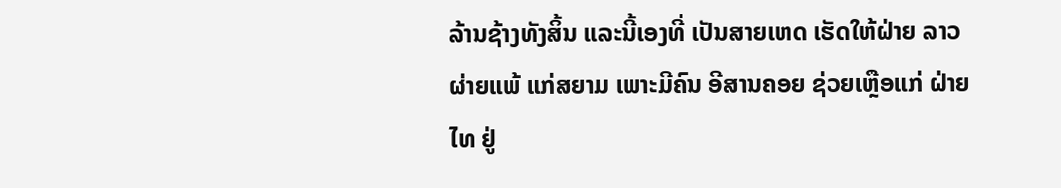ລ້ານຊ້າງທັງສິ້ນ ແລະນີ້ເອງທີ່ ເປັນສາຍເຫດ ເຮັດໃຫ້ຝ່າຍ ລາວຜ່າຍແພ້ ແກ່ສຍາມ ເພາະມີຄົນ ອີສານຄອຍ ຊ່ວຍເຫຼືອແກ່ ຝ່າຍໄທ ຢູ່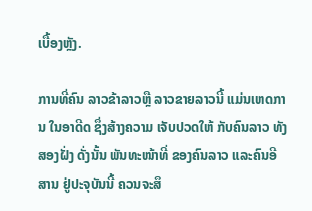ເບື້ອງຫຼັງ.

ການທີ່ຄົນ ລາວຂ້າລາວຫຼື ລາວຂາຍລາວນີ້ ແມ່ນເຫດການ ໃນອາດີດ ຊຶ່ງສ້າງຄວາມ ເຈັບປວດໃຫ້ ກັບຄົນລາວ ທັງສອງຝັ່ງ ດັ່ງນັ້ນ ພັນທະໜ້າທີ່ ຂອງຄົນລາວ ແລະຄົນອີສານ ຢູ່ປະຈຸບັນນີ້ ຄວນຈະສຶ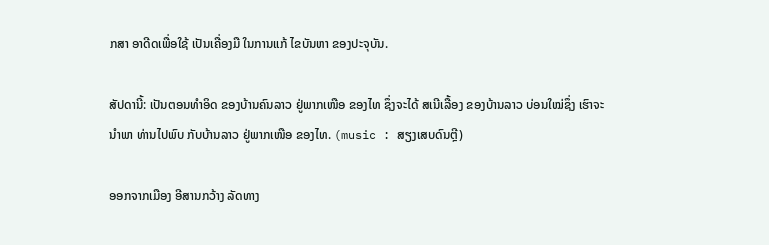ກສາ ອາດີດເພື່ອໃຊ້ ເປັນເຄື່ອງມື ໃນການແກ້ ໄຂບັນຫາ ຂອງປະຈຸບັນ.

ສັປດານີ້: ເປັນຕອນທຳອິດ ຂອງບ້ານຄົນລາວ ຢູ່ພາກເໜືອ ຂອງໄທ ຊຶ່ງຈະໄດ້ ສເນີເລື້ອງ ຂອງບ້ານລາວ ບ່ອນໃໝ່ຊຶ່ງ ເຮົາຈະນຳພາ ທ່ານໄປພົບ ກັບບ້ານລາວ ຢູ່ພາກເໜືອ ຂອງໄທ. (music : ສຽງເສບດົນຕຼີ)

ອອກຈາກເມືອງ ອີສານກວ້າງ ລັດທາງ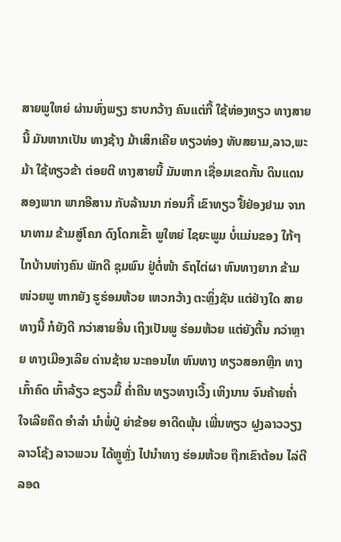ສາຍພູໃຫຍ່ ຜ່ານທົ່ງພຽງ ຮາບກວ້າງ ຄົນແຕ່ກີ້ ໃຊ້ທ່ອງທຽວ ທາງສາຍນີ້ ມັນຫາກເປັນ ທາງຊ້າງ ມ້າເສິກເຄີຍ ທຽວທ່ອງ ທັບສຍາມ,ລາວ,ພະມ້າ ໃຊ້ທຽວຂ້າ ຕ່ອຍຕີ ທາງສາຍນີ້ ມັນຫາກ ເຊື່ອມເຂດກັ້ນ ດິນແດນ ສອງພາກ ພາກອີສານ ກັບລ້ານນາ ກ່ອນກີ້ ເຂົາທຽວ ຢື້ຢ່ອງຢາມ ຈາກນາທາມ ຂ້າມສູ່ໂຄກ ດົງໂດກເຂົ້າ ພູໃຫຍ່ ໄຊຍະພູມ ບໍ່ແມ່ນຂອງ ໃກ້ໆ ໄກບ້ານຫ່າງຄົນ ພັກດີ ຊຸມພົນ ຢູ່ຕໍ່ໜ້າ ຣົຖໄຕ່ຜາ ຫົນທາງຍາກ ຂ້າມໜ່ວຍພູ ຫາກຍັງ ຮູຮ່ອມຫ້ວຍ ເຫວກວ້າງ ຕະຫຼິ່ງຊັນ ແຕ່ຢ່າງໃດ ສາຍທາງນີ້ ກໍຍັງດີ ກວ່າສາຍອື່ນ ເຖິງເປັນພູ ຮ່ອມຫ້ວຍ ແຕ່ຍັງຕື້ນ ກວ່າຫຼາຍ ທາງເມືອງເລີຍ ດ່ານຊ້າຍ ນະຄອນໄທ ຫົນທາງ ທຽວສອກຫຼີກ ທາງເກົ້າຄົດ ເກົ້າລ້ຽວ ຂຽວມື້ ຄ່ຳຄືນ ທຽວທາງເວີ້ງ ເຫິງນານ ຈົນຄ້າຍຄ່ຳ ໃຈເລີຍຄຶດ ອຳລຳ ນຳພໍ່ປູ່ ຍ່າຂ້ອຍ ອາດີດພຸ້ນ ເພີ່ນທຽວ ຝູງລາວວຽງ ລາວໂຊ້ງ ລາວພວນ ໄດ້ຫຼູຫຼັ່ງ ໄປນຳທາງ ຮ່ອມຫ້ວຍ ຖືກເຂົາຕ້ອນ ໄລ່ຕີ ລອດ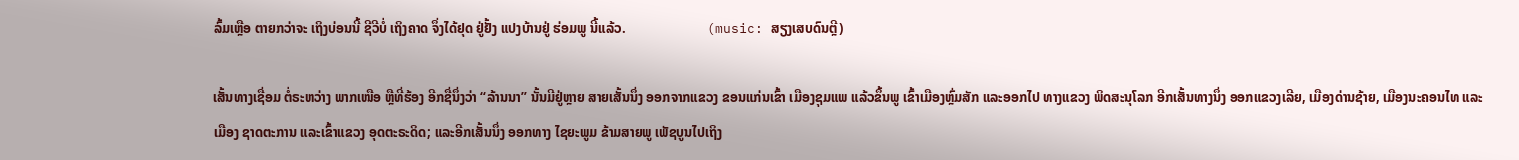ລົ້ມເຫຼືອ ຕາຍກວ່າຈະ ເຖິງບ່ອນນີ້ ຊີວີບໍ່ ເຖິງຄາດ ຈຶ່ງໄດ້ຢຸດ ຢູ່ຢັ້ງ ແປງບ້ານຢູ່ ຮ່ອມພູ ນີ້ແລ້ວ.                        (music: ສຽງເສບດົນຕຼີ)

ເສັ້ນທາງເຊື່ອມ ຕໍ່ຣະຫວ່າງ ພາກເໜືອ ຫຼືທີ່ຮ້ອງ ອີກຊື່ນຶ່ງວ່າ “ລ້ານນາ” ນັ້ນມີຢູ່ຫຼາຍ ສາຍເສັ້ນນຶ່ງ ອອກຈາກແຂວງ ຂອນແກ່ນເຂົ້າ ເມືອງຊຸມແພ ແລ້ວຂຶ້ນພູ ເຂົ້າເມືອງຫຼົ່ມສັກ ແລະອອກໄປ ທາງແຂວງ ພິດສະນຸໂລກ ອີກເສັ້ນທາງນຶ່ງ ອອກແຂວງເລີຍ, ເມືອງດ່ານຊ້າຍ, ເມືອງນະຄອນໄທ ແລະເມືອງ ຊາດຕະການ ແລະເຂົ້າແຂວງ ອຸດຕະຣະດິດ; ແລະອີກເສັ້ນນຶ່ງ ອອກທາງ ໄຊຍະພູມ ຂ້າມສາຍພູ ເພັຊບູນໄປເຖິງ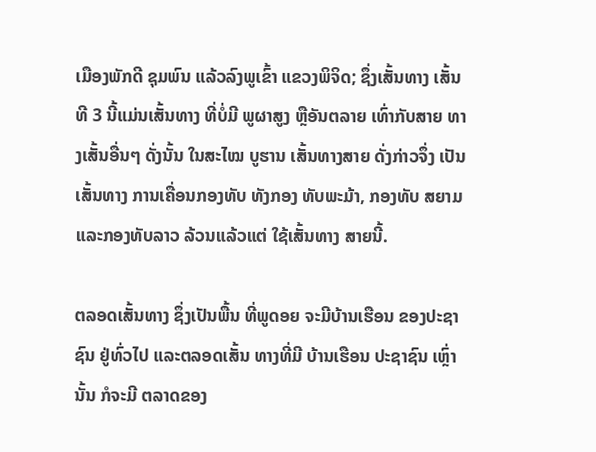ເມືອງພັກດີ ຊຸມພົນ ແລ້ວລົງພູເຂົ້າ ແຂວງພິຈິດ; ຊຶ່ງເສັ້ນທາງ ເສັ້ນທີ 3 ນີ້ແມ່ນເສັ້ນທາງ ທີ່ບໍ່ມີ ພູຜາສູງ ຫຼືອັນຕລາຍ ເທົ່າກັບສາຍ ທາງເສັ້ນອື່ນໆ ດັ່ງນັ້ນ ໃນສະໄໝ ບູຮານ ເສັ້ນທາງສາຍ ດັ່ງກ່າວຈຶ່ງ ເປັນເສັ້ນທາງ ການເຄື່ອນກອງທັບ ທັງກອງ ທັບພະມ້າ, ກອງທັບ ສຍາມ ແລະກອງທັບລາວ ລ້ວນແລ້ວແຕ່ ໃຊ້ເສັ້ນທາງ ສາຍນີ້.

ຕລອດເສັ້ນທາງ ຊຶ່ງເປັນພື້ນ ທີ່ພູດອຍ ຈະມີບ້ານເຮືອນ ຂອງປະຊາຊົນ ຢູ່ທົ່ວໄປ ແລະຕລອດເສັ້ນ ທາງທີ່ມີ ບ້ານເຮືອນ ປະຊາຊົນ ເຫຼົ່ານັ້ນ ກໍຈະມີ ຕລາດຂອງ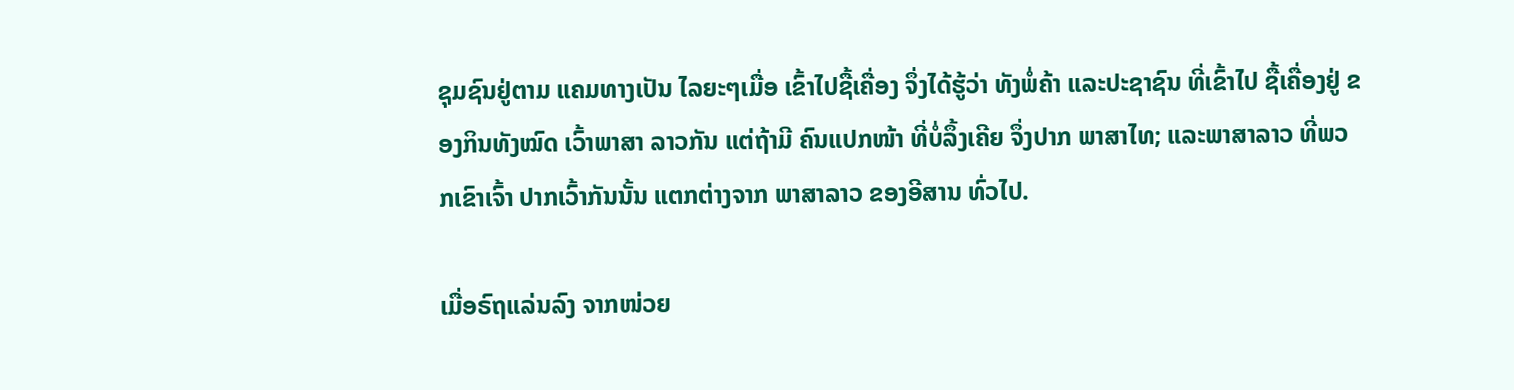ຊຸມຊົນຢູ່ຕາມ ແຄມທາງເປັນ ໄລຍະໆເມື່ອ ເຂົ້າໄປຊື້ເຄື່ອງ ຈຶ່ງໄດ້ຮູ້ວ່າ ທັງພໍ່ຄ້າ ແລະປະຊາຊົນ ທີ່ເຂົ້າໄປ ຊື້ເຄື່ອງຢູ່ ຂອງກິນທັງໝົດ ເວົ້າພາສາ ລາວກັນ ແຕ່ຖ້າມີ ຄົນແປກໜ້າ ທີ່ບໍ່ລຶ້ງເຄີຍ ຈຶ່ງປາກ ພາສາໄທ; ແລະພາສາລາວ ທີ່ພວກເຂົາເຈົ້າ ປາກເວົ້າກັນນັ້ນ ແຕກຕ່າງຈາກ ພາສາລາວ ຂອງອີສານ ທົ່ວໄປ.

ເມື່ອຣົຖແລ່ນລົງ ຈາກໜ່ວຍ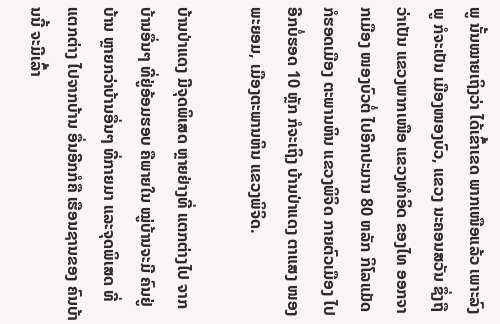ພູ ນັ້ນໝາຍເຖິງວ່າ ໄດ້ເຂົ້າເຂດ ພາກເໜືອແລ້ວ ເພາະລົງພູ ກໍຈະເປັນ ເມືອງໜອງບົວ, ແຂວງ ນະຄອນສວັນ ຊຶ່ງຖືວ່າເປັນ ແຂວງພາກເໜືອ ແຂວງທຳອິດ ຂອງໄທ ອອກຈາກເມືອງ ໜອງບົວຕໍ່ ໄປອີກປະມານ 80 ຫລັກ ກິໂລແມັດ ກໍຮອດເມືອງ ຕະພານຫິນ ແຂວງພິຈິດ ກາຍຕົວເມືອງ ໄປອີກບໍ່ຮອດ 10 ຫຼັກ ກໍຈະເຖິງ ບ້ານປ່າແດງ ຕາແສງ ໜອງພະຍອມ, ເມືອງຕະພານຫິນ ແຂວງພິຈິດ.

ບ້ານປ່າແດງ ມີຈຸດພິເສດ ຫຼາຍຢ່າງທີ່ ແຕກຕ່າງໄປ ຈາກບ້ານອື່ນໆ ທີ່ຢູ່ອ້ອມຮອບ ຄືພາຍໃນ ໝູ່ບ້ານຈະມີ ຄົນຢູ່ບ້ານ ຫຼາຍກວ່າບ້ານອື່ນໆ ທີ່ກາຍມາ ແລະຈຸດພິເສດ ທີ່ແຕກຕ່າງ ໄປຈາກບ້ານ ອື່ນອີກກໍຄື ເຮືອນຊານຂອງ ຄົນບ້ານນີ້ ຈະມີເລົ້າ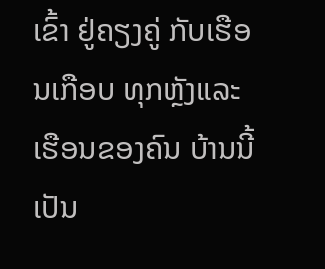ເຂົ້າ ຢູ່ຄຽງຄູ່ ກັບເຮືອນເກືອບ ທຸກຫຼັງແລະ ເຮືອນຂອງຄົນ ບ້ານນີ້ເປັນ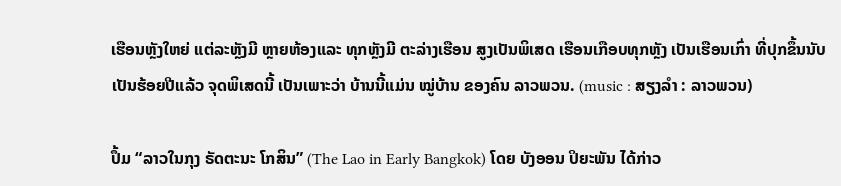ເຮືອນຫຼັງໃຫຍ່ ແຕ່ລະຫຼັງມີ ຫຼາຍຫ້ອງແລະ ທຸກຫຼັງມີ ຕະລ່າງເຮືອນ ສູງເປັນພິເສດ ເຮືອນເກືອບທຸກຫຼັງ ເປັນເຮືອນເກົ່າ ທີ່ປຸກຂຶ້ນນັບ ເປັນຮ້ອຍປີແລ້ວ ຈຸດພິເສດນີ້ ເປັນເພາະວ່າ ບ້ານນີ້ແມ່ນ ໝູ່ບ້ານ ຂອງຄົນ ລາວພວນ. (music : ສຽງລຳ : ລາວພວນ)

ປຶ້ມ “ລາວໃນກຸງ ຣັດຕະນະ ໂກສິນ” (The Lao in Early Bangkok) ໂດຍ ບັງອອນ ປິຍະພັນ ໄດ້ກ່າວ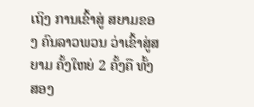ເຖິງ ການເຂົ້າສູ່ ສຍາມຂອງ ຄົນລາວພວນ ວ່າເຂົ້າສູ່ສຍາມ ຄັ້ງໃຫຍ່ 2 ຄັ້ງຄື ທັ້ງສອງ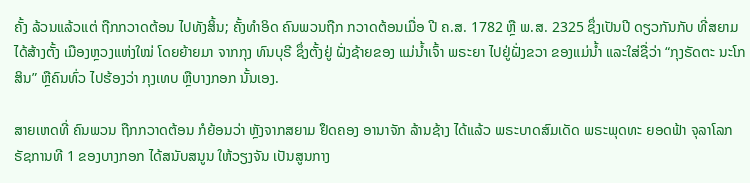ຄັ້ງ ລ້ວນແລ້ວແຕ່ ຖືກກວາດຕ້ອນ ໄປທັງສິ້ນ; ຄັ້ງທຳອິດ ຄົນພວນຖືກ ກວາດຕ້ອນເມື່ອ ປີ ຄ.ສ. 1782 ຫຼື ພ.ສ. 2325 ຊຶ່ງເປັນປີ ດຽວກັນກັບ ທີ່ສຍາມ ໄດ້ສ້າງຕັ້ງ ເມືອງຫຼວງແຫ່ງໃໝ່ ໂດຍຍ້າຍມາ ຈາກກຸງ ທົນບຸຣີ ຊຶ່ງຕັ້ງຢູ່ ຝັ່ງຊ້າຍຂອງ ແມ່ນ້ຳເຈົ້າ ພຣະຍາ ໄປຢູ່ຝັ່ງຂວາ ຂອງແມ່ນ້ຳ ແລະໃສ່ຊື່ວ່າ “ກຸງຣັດຕະ ນະໂກສິນ” ຫຼືຄົນທົ່ວ ໄປຮ້ອງວ່າ ກຸງເທບ ຫຼືບາງກອກ ນັ້ນເອງ.

ສາຍເຫດທີ່ ຄົນພວນ ຖືກກວາດຕ້ອນ ກໍຍ້ອນວ່າ ຫຼັງຈາກສຍາມ ຢຶດຄອງ ອານາຈັກ ລ້ານຊ້າງ ໄດ້ແລ້ວ ພຣະບາດສົມເດັດ ພຣະພຸດທະ ຍອດຟ້າ ຈຸລາໂລກ ຣັຊການທີ 1 ຂອງບາງກອກ ໄດ້ສນັບສນູນ ໃຫ້ວຽງຈັນ ເປັນສູນກາງ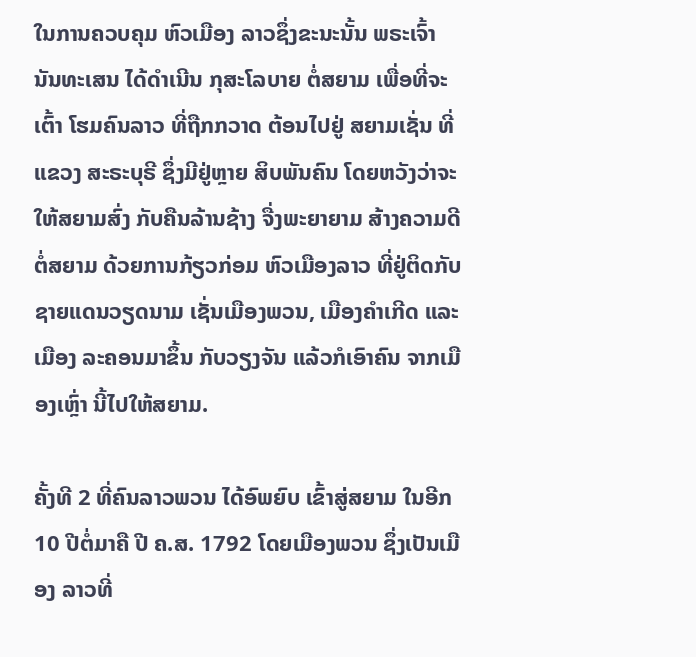ໃນການຄວບຄຸມ ຫົວເມືອງ ລາວຊຶ່ງຂະນະນັ້ນ ພຣະເຈົ້າ ນັນທະເສນ ໄດ້ດຳເນີນ ກຸສະໂລບາຍ ຕໍ່ສຍາມ ເພື່ອທີ່ຈະເຕົ້າ ໂຮມຄົນລາວ ທີ່ຖືກກວາດ ຕ້ອນໄປຢູ່ ສຍາມເຊັ່ນ ທີ່ແຂວງ ສະຣະບຸຣີ ຊຶ່ງມີຢູ່ຫຼາຍ ສິບພັນຄົນ ໂດຍຫວັງວ່າຈະ ໃຫ້ສຍາມສົ່ງ ກັບຄືນລ້ານຊ້າງ ຈື່ງພະຍາຍາມ ສ້າງຄວາມດີ ຕໍ່ສຍາມ ດ້ວຍການກ້ຽວກ່ອມ ຫົວເມືອງລາວ ທີ່ຢູ່ຕິດກັບ ຊາຍແດນວຽດນາມ ເຊັ່ນເມືອງພວນ, ເມືອງຄຳເກີດ ແລະເມືອງ ລະຄອນມາຂຶ້ນ ກັບວຽງຈັນ ແລ້ວກໍເອົາຄົນ ຈາກເມືອງເຫຼົ່າ ນີ້ໄປໃຫ້ສຍາມ.

ຄັ້ງທີ 2 ທີ່ຄົນລາວພວນ ໄດ້ອົພຍົບ ເຂົ້າສູ່ສຍາມ ໃນອີກ 10 ປີຕໍ່ມາຄື ປີ ຄ.ສ. 1792 ໂດຍເມືອງພວນ ຊຶ່ງເປັນເມືອງ ລາວທີ່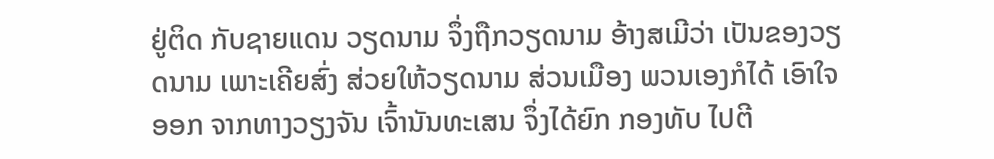ຢູ່ຕິດ ກັບຊາຍແດນ ວຽດນາມ ຈຶ່ງຖືກວຽດນາມ ອ້າງສເມີວ່າ ເປັນຂອງວຽດນາມ ເພາະເຄີຍສົ່ງ ສ່ວຍໃຫ້ວຽດນາມ ສ່ວນເມືອງ ພວນເອງກໍໄດ້ ເອົາໃຈອອກ ຈາກທາງວຽງຈັນ ເຈົ້ານັນທະເສນ ຈຶ່ງໄດ້ຍົກ ກອງທັບ ໄປຕີ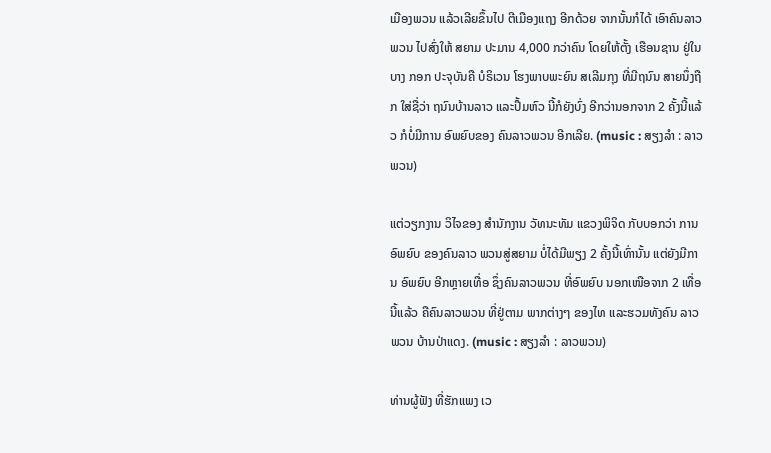ເມືອງພວນ ແລ້ວເລີຍຂຶ້ນໄປ ຕີເມືອງແຖງ ອີກດ້ວຍ ຈາກນັ້ນກໍໄດ້ ເອົາຄົນລາວພວນ ໄປສົ່ງໃຫ້ ສຍາມ ປະມານ 4,000 ກວ່າຄົນ ໂດຍໃຫ້ຕັ້ງ ເຮືອນຊານ ຢູ່ໃນບາງ ກອກ ປະຈຸບັນຄື ບໍຣິເວນ ໂຮງພາບພະຍົນ ສເລີມກຸງ ທີ່ມີຖນົນ ສາຍນຶ່ງຖືກ ໃສ່ຊື່ວ່າ ຖນົນບ້ານລາວ ແລະປຶ້ມຫົວ ນີ້ກໍຍັງບົ່ງ ອີກວ່ານອກຈາກ 2 ຄັ້ງນີ້ແລ້ວ ກໍບໍ່ມີການ ອົພຍົບຂອງ ຄົນລາວພວນ ອີກເລີຍ. (music : ສຽງລຳ : ລາວພວນ)

ແຕ່ວຽກງານ ວິໄຈຂອງ ສຳນັກງານ ວັທນະທັມ ແຂວງພິຈິດ ກັບບອກວ່າ ການອົພຍົບ ຂອງຄົນລາວ ພວນສູ່ສຍາມ ບໍ່ໄດ້ມີພຽງ 2 ຄັ້ງນີ້ເທົ່ານັ້ນ ແຕ່ຍັງມີການ ອົພຍົບ ອີກຫຼາຍເທື່ອ ຊຶ່ງຄົນລາວພວນ ທີ່ອົພຍົບ ນອກເໜືອຈາກ 2 ເທື່ອນີ້ແລ້ວ ຄືຄົນລາວພວນ ທີ່ຢູ່ຕາມ ພາກຕ່າງໆ ຂອງໄທ ແລະຮວມທັງຄົນ ລາວພວນ ບ້ານປ່າແດງ. (music : ສຽງລຳ : ລາວພວນ)

ທ່ານຜູ້ຟັງ ທີ່ຮັກແພງ ເວ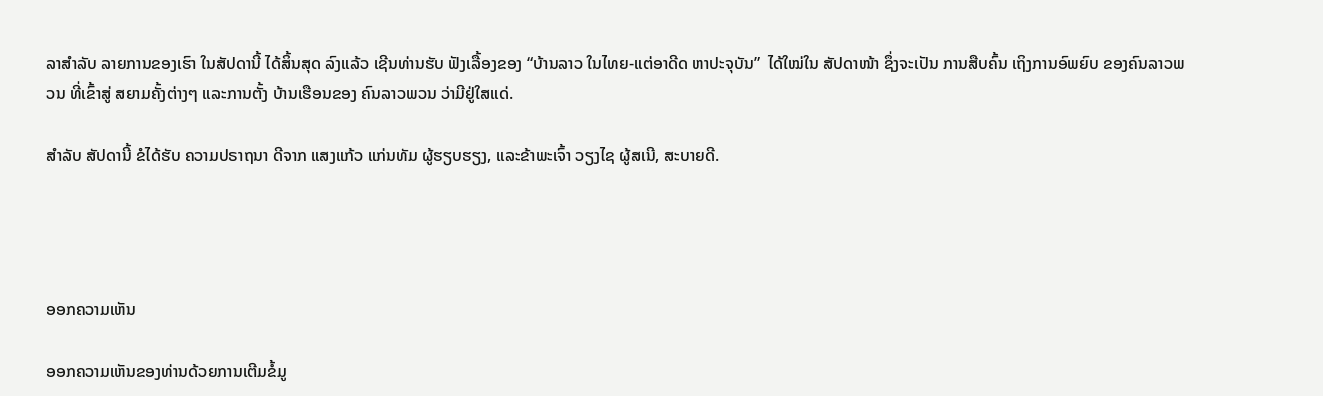ລາສຳລັບ ລາຍການຂອງເຮົາ ໃນສັປດານີ້ ໄດ້ສິ້ນສຸດ ລົງແລ້ວ ເຊີນທ່ານຮັບ ຟັງເລື້ອງຂອງ “ບ້ານລາວ ໃນໄທຍ-ແຕ່ອາດີດ ຫາປະຈຸບັນ”  ໄດ້ໃໝ່ໃນ ສັປດາໜ້າ ຊຶ່ງຈະເປັນ ການສືບຄົ້ນ ເຖິງການອົພຍົບ ຂອງຄົນລາວພວນ ທີ່ເຂົ້າສູ່ ສຍາມຄັ້ງຕ່າງໆ ແລະການຕັ້ງ ບ້ານເຮືອນຂອງ ຄົນລາວພວນ ວ່າມີຢູ່ໃສແດ່.

ສຳລັບ ສັປດານີ້ ຂໍໄດ້ຮັບ ຄວາມປຣາຖນາ ດີຈາກ ແສງແກ້ວ ແກ່ນທັມ ຜູ້ຮຽບຮຽງ, ແລະຂ້າພະເຈົ້າ ວຽງໄຊ ຜູ້ສເນີ, ສະບາຍດີ.




ອອກຄວາມເຫັນ

ອອກຄວາມເຫັນຂອງທ່ານດ້ວຍການເຕີມຂໍ້ມູ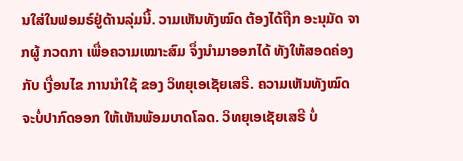ນໃສ່ໃນຟອມຣ໌ຢູ່ດ້ານລຸ່ມນີ້. ວາມເຫັນທັງໝົດ ຕ້ອງໄດ້ຖືກ ອະນຸມັດ ຈາກຜູ້ ກວດກາ ເພື່ອຄວາມເໝາະສົມ ຈຶ່ງນໍາມາອອກໄດ້ ທັງໃຫ້ສອດຄ່ອງ ກັບ ເງື່ອນໄຂ ການນຳໃຊ້ ຂອງ ວິທຍຸເອເຊັຍເສຣີ. ຄວາມເຫັນທັງໝົດ ຈະບໍ່ປາກົດອອກ ໃຫ້ເຫັນພ້ອມບາດໂລດ. ວິທຍຸເອເຊັຍເສຣີ ບໍ່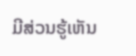ມີສ່ວນຮູ້ເຫັນ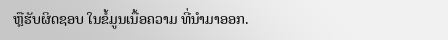ຫຼືຮັບຜິດຊອບ ໃນຂໍ້ມູນເນື້ອຄວາມ ທີ່ນໍາມາອອກ.